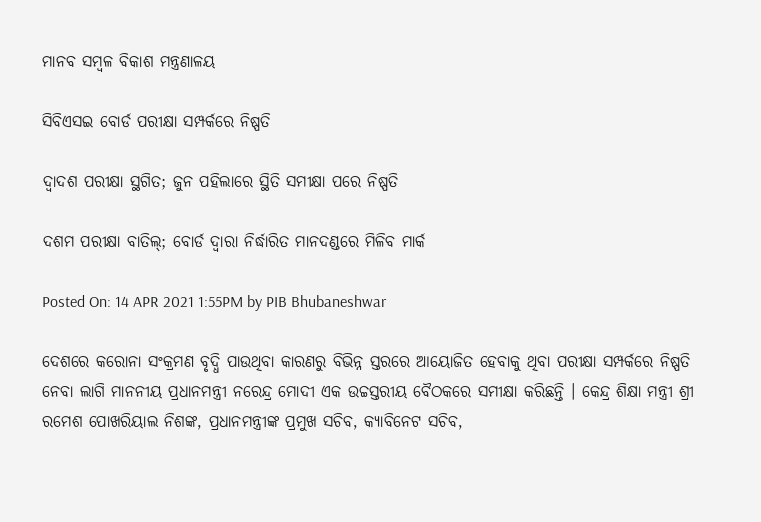ମାନବ ସମ୍ବଳ ବିକାଶ ମନ୍ତ୍ରଣାଳୟ

ସିବିଏସଇ ବୋର୍ଡ ପରୀକ୍ଷା ସମ୍ପର୍କରେ ନିଷ୍ପତି

ଦ୍ୱାଦଶ ପରୀକ୍ଷା ସ୍ଥଗିତ; ଜୁନ ପହିଲାରେ ସ୍ଥିତି ସମୀକ୍ଷା ପରେ ନିଷ୍ପତି

ଦଶମ ପରୀକ୍ଷା ବାତିଲ୍‌; ବୋର୍ଡ ଦ୍ୱାରା ନିର୍ଦ୍ଧାରିତ ମାନଦଣ୍ଡରେ ମିଳିବ ମାର୍କ

Posted On: 14 APR 2021 1:55PM by PIB Bhubaneshwar

ଦେଶରେ କରୋନା ସଂକ୍ରମଣ ବୃଦ୍ଧି ପାଉଥିବା କାରଣରୁ ବିଭିନ୍ନ ସ୍ତରରେ ଆୟୋଜିତ ହେବାକୁ ଥିବା ପରୀକ୍ଷା ସମ୍ପର୍କରେ ନିଷ୍ପତି ନେବା ଲାଗି ମାନନୀୟ ପ୍ରଧାନମନ୍ତ୍ରୀ ନରେନ୍ଦ୍ର ମୋଦୀ ଏକ ଉଚ୍ଚସ୍ତରୀୟ ବୈଠକରେ ସମୀକ୍ଷା କରିଛନ୍ତି । କେନ୍ଦ୍ର ଶିକ୍ଷା ମନ୍ତ୍ରୀ ଶ୍ରୀ ରମେଶ ପୋଖରିୟାଲ ନିଶଙ୍କ, ପ୍ରଧାନମନ୍ତ୍ରୀଙ୍କ ପ୍ରମୁଖ ସଚିବ, କ୍ୟାବିନେଟ ସଚିବ,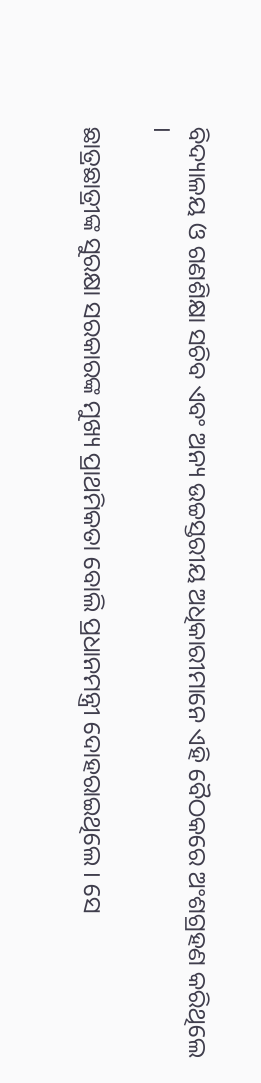ବିଦ୍ୟାଳୟ ଓ ଗଣଶିକ୍ଷା ସଚିବ ଏବଂ ଅନ୍ୟ ଉଚ୍ଚସ୍ତରୀୟ ଅଧିକାରୀମାନେ ଏହି ବୈଠକରେ ଅଂଶଗ୍ରହଣ କରିଥିଲେ ।

ଛାତ୍ରଛାତ୍ରୀଙ୍କ ସୁରକ୍ଷା ସରକାରଙ୍କ ମୁଖ୍ୟ ପ୍ରାଥମିକତା ବୋଲି ପ୍ରଧାନମନ୍ତ୍ରୀ ଦୋହରାଇଥିଲେ । ସେ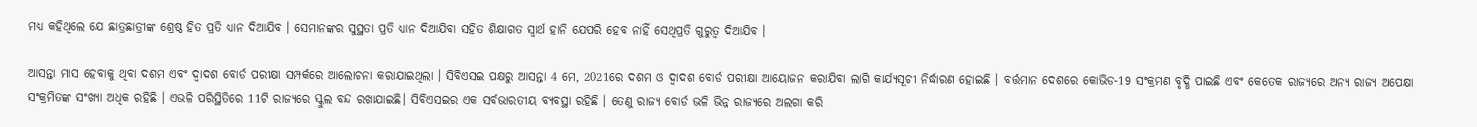ମଧ୍ୟ କହିଥିଲେ ଯେ ଛାତ୍ରଛାତ୍ରୀଙ୍କ ଶ୍ରେଷ୍ଠ ହିତ ପ୍ରତି ଧ୍ୟାନ ଦିଆଯିବ । ସେମାନଙ୍କର ସୁସ୍ଥତା ପ୍ରତି ଧ୍ୟାନ ଦିଆଯିବା ସହିତ ଶିକ୍ଷାଗତ ସ୍ୱାର୍ଥ ହାନି ଯେପରି ହେବ ନାହିଁ ସେଥିପ୍ରତି ଗୁରୁତ୍ୱ ଦିଆଯିବ ।

ଆସନ୍ତା ମାସ ହେବାକୁ ଥିବା ଦଶମ ଏବଂ ଦ୍ୱାଦଶ ବୋର୍ଡ ପରୀକ୍ଷା ସମ୍ପର୍କରେ ଆଲୋଚନା କରାଯାଇଥିଲା । ସିବିଏସଇ ପକ୍ଷରୁ ଆସନ୍ତା 4 ମେ, 2021ରେ ଦଶମ ଓ ଦ୍ୱାଦଶ ବୋର୍ଡ ପରୀକ୍ଷା ଆୟୋଜନ କରାଯିବା ଲାଗି କାର୍ଯ୍ୟସୂଚୀ ନିର୍ଦ୍ଧାରଣ ହୋଇଛି । ବର୍ତ୍ତମାନ ଦେଶରେ କୋଭିଡ-19 ସଂକ୍ରମଣ ବୃଦ୍ଧି ପାଇଛି ଏବଂ କେତେକ ରାଜ୍ୟରେ ଅନ୍ୟ ରାଜ୍ୟ ଅପେକ୍ଷା ସଂକ୍ରମିତଙ୍କ ସଂଖ୍ୟା ଅଧିକ ରହିଛି । ଏଭଳି ପରିସ୍ଥିତିରେ 11ଟି ରାଜ୍ୟରେ ସ୍କୁଲ ବନ୍ଦ ରଖାଯାଇଛି। ସିବିଏସଇର ଏକ ସର୍ବଭାରତୀୟ ବ୍ୟବସ୍ଥା ରହିଛି । ତେଣୁ ରାଜ୍ୟ ବୋର୍ଡ ଭଳି ଭିନ୍ନ ରାଜ୍ୟରେ ଅଲଗା କରି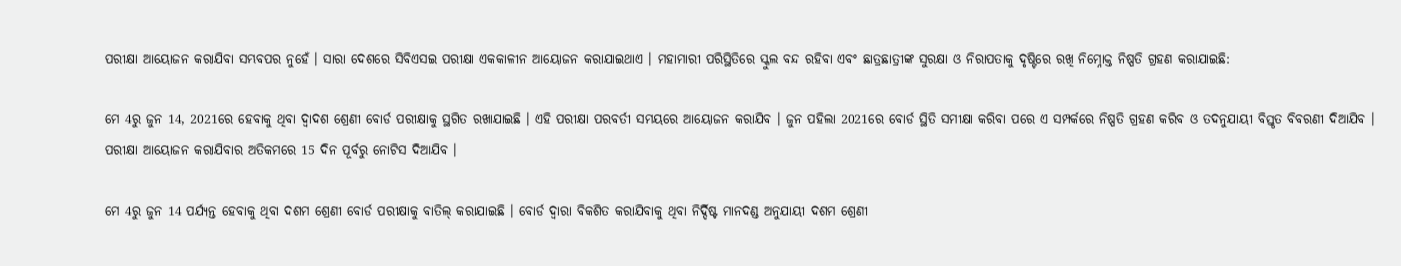ପରୀକ୍ଷା ଆୟୋଜନ କରାଯିବା ସମ୍ଭବପର ନୁହେଁ । ସାରା ଦେଶରେ ସିବିଏସଇ ପରୀକ୍ଷା ଏକକାଳୀନ ଆୟୋଜନ କରାଯାଇଥାଏ । ମହାମାରୀ ପରିସ୍ଥିତିରେ ସ୍କୁଲ ବନ୍ଦ ରହିବା ଏବଂ ଛାତ୍ରଛାତ୍ରୀଙ୍କ ସୁରକ୍ଷା ଓ ନିରାପତାକୁ ଦୃଷ୍ଟିରେ ରଖି ନିମ୍ନୋକ୍ତ ନିଷ୍ପତି ଗ୍ରହଣ କରାଯାଇଛି:

ମେ 4ରୁ ଜୁନ 14, 2021ରେ ହେବାକୁ ଥିବା ଦ୍ୱାଦଶ ଶ୍ରେଣୀ ବୋର୍ଡ ପରୀକ୍ଷାକୁ ସ୍ଥଗିତ ରଖାଯାଇଛି । ଏହି ପରୀକ୍ଷା ପରବର୍ତୀ ସମୟରେ ଆୟୋଜନ କରାଯିବ । ଜୁନ ପହିଲା 2021ରେ ବୋର୍ଡ ସ୍ଥିତି ସମୀକ୍ଷା କରିବା ପରେ ଏ ସମ୍ପର୍କରେ ନିଷ୍ପତି ଗ୍ରହଣ କରିବ ଓ ତଦନୁଯାୟୀ ବିସ୍ତୃତ ବିବରଣୀ ଦିଆଯିବ । ପରୀକ୍ଷା ଆୟୋଜନ କରାଯିବାର ଅତିକମରେ 15 ଦିନ ପୂର୍ବରୁ ନୋଟିସ ଦିଆଯିବ ।

ମେ 4ରୁ ଜୁନ 14 ପର୍ଯ୍ୟନ୍ତ ହେବାକୁ ଥିବା ଦଶମ ଶ୍ରେଣୀ ବୋର୍ଡ ପରୀକ୍ଷାକୁ ବାତିଲ୍ କରାଯାଇଛି । ବୋର୍ଡ ଦ୍ୱାରା ବିକଶିତ କରାଯିବାକୁ ଥିବା ନିର୍ଦ୍ଦିଷ୍ଟ ମାନଦଣ୍ଡ ଅନୁଯାୟୀ ଦଶମ ଶ୍ରେଣୀ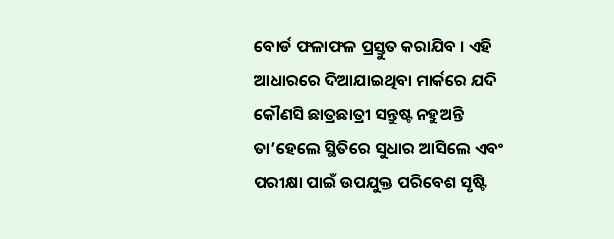ବୋର୍ଡ ଫଳାଫଳ ପ୍ରସ୍ତୁତ କରାଯିବ । ଏହି ଆଧାରରେ ଦିଆଯାଇଥିବା ମାର୍କରେ ଯଦି କୌଣସି ଛାତ୍ରଛାତ୍ରୀ ସନ୍ତୁଷ୍ଟ ନହୁଅନ୍ତି ତା’ହେଲେ ସ୍ଥିତିରେ ସୁଧାର ଆସିଲେ ଏବଂ ପରୀକ୍ଷା ପାଇଁ ଉପଯୁକ୍ତ ପରିବେଶ ସୃଷ୍ଟି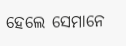ହେଲେ ସେମାନେ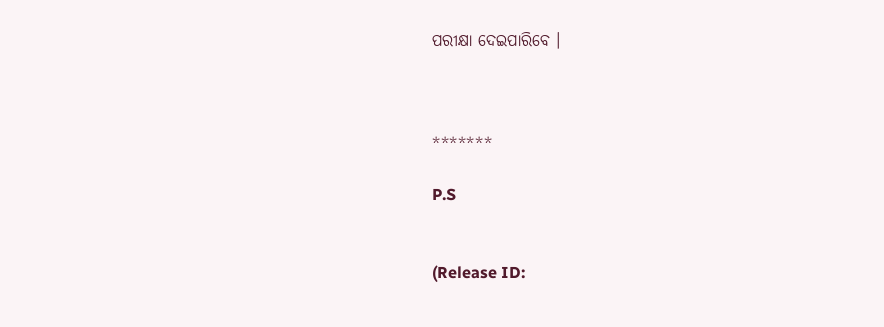ପରୀକ୍ଷା ଦେଇପାରିବେ ।



*******

P.S


(Release ID: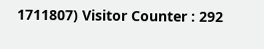1711807) Visitor Counter : 292